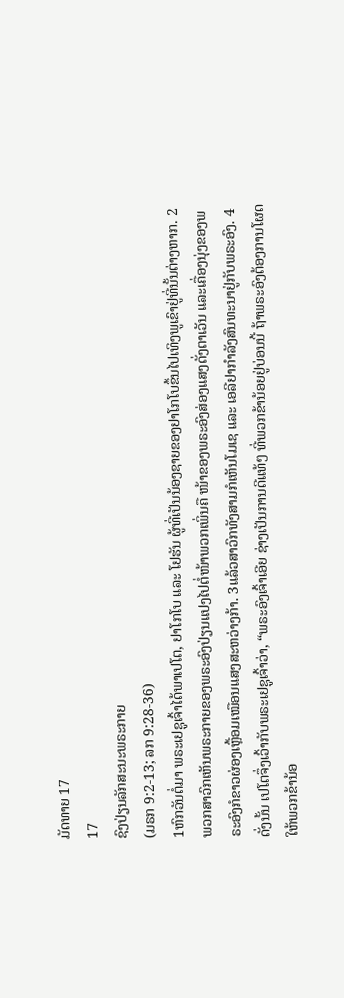ມັດທາຍ 17
17
ຊົງປ່ຽນລັກສະນະພຣະກາຍ
(ມຣກ 9:2-13; ລກ 9:28-36)
1ຫົກວັນຕໍ່ມາ ພຣະເຢຊູເຈົ້າໄດ້ພາເປໂຕ, ຢາໂກໂບ ແລະ ໂຢຮັນ ຜູ້ທີ່ເປັນນ້ອງຊາຍຂອງຢາໂກໂບຂຶ້ນໄປເທິງພູເຂົາຢູ່ທີ່ນັ້ນຕ່າງຫາກ. 2ພວກສາວົກເຫັນພຣະກາຍຂອງພຣະອົງປ່ຽນແປງໄປຕໍ່ໜ້າພວກເພິ່ນຄື ໜ້າຂອງພຣະອົງສ່ອງແສງດັ່ງຕາເວັນ ແລະເຄື່ອງນຸ່ງຂອງພຣະອົງກໍຂາວຜ່ອງເຫຼື້ອມເໝືອນແສງສະຫວ່າງກ້າ. 3ແລ້ວສາວົກທັງສາມກໍເຫັນໂມເຊ ແລະ ເອລີຢາກຳລັງສົນທະນາຢູ່ກັບພຣະອົງ. 4ດັ່ງນັ້ນ ເປໂຕຈຶ່ງເວົ້າກັບພຣະເຢຊູເຈົ້າວ່າ, “ພຣະອົງເຈົ້າເອີຍ ຊ່າງເປັນການດີແທ້ໆ ທີ່ພວກຂ້ານ້ອຍຢູ່ບ່ອນນີ້ ຖ້າພຣະອົງຕ້ອງການໂຜດໃຫ້ພວກຂ້ານ້ອ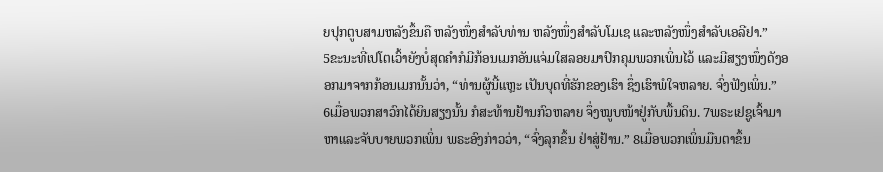ຍປຸກຕູບສາມຫລັງຂຶ້ນຄື ຫລັງໜຶ່ງສຳລັບທ່ານ ຫລັງໜຶ່ງສຳລັບໂມເຊ ແລະຫລັງໜຶ່ງສຳລັບເອລີຢາ.”
5ຂະນະທີ່ເປໂຕເວົ້າຍັງບໍ່ສຸດຄຳກໍມີກ້ອນເມກອັນແຈ່ມໃສລອຍມາປົກຄຸມພວກເພິ່ນໄວ້ ແລະມີສຽງໜຶ່ງດັງອອກມາຈາກກ້ອນເມກນັ້ນວ່າ, “ທ່ານຜູ້ນີ້ແຫຼະ ເປັນບຸດທີ່ຮັກຂອງເຮົາ ຊຶ່ງເຮົາພໍໃຈຫລາຍ. ຈົ່ງຟັງເພິ່ນ.”
6ເມື່ອພວກສາວົກໄດ້ຍິນສຽງນັ້ນ ກໍສະທ້ານຢ້ານກົວຫລາຍ ຈຶ່ງໝູບໜ້າຢູ່ກັບພື້ນດິນ. 7ພຣະເຢຊູເຈົ້າມາຫາແລະຈັບບາຍພວກເພິ່ນ ພຣະອົງກ່າວວ່າ, “ຈົ່ງລຸກຂຶ້ນ ຢ່າສູ່ຢ້ານ.” 8ເມື່ອພວກເພິ່ນມືນຕາຂຶ້ນ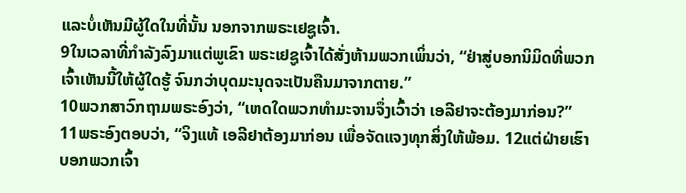ແລະບໍ່ເຫັນມີຜູ້ໃດໃນທີ່ນັ້ນ ນອກຈາກພຣະເຢຊູເຈົ້າ.
9ໃນເວລາທີ່ກຳລັງລົງມາແຕ່ພູເຂົາ ພຣະເຢຊູເຈົ້າໄດ້ສັ່ງຫ້າມພວກເພິ່ນວ່າ, “ຢ່າສູ່ບອກນິມິດທີ່ພວກເຈົ້າເຫັນນີ້ໃຫ້ຜູ້ໃດຮູ້ ຈົນກວ່າບຸດມະນຸດຈະເປັນຄືນມາຈາກຕາຍ.”
10ພວກສາວົກຖາມພຣະອົງວ່າ, “ເຫດໃດພວກທຳມະຈານຈຶ່ງເວົ້າວ່າ ເອລີຢາຈະຕ້ອງມາກ່ອນ?”
11ພຣະອົງຕອບວ່າ, “ຈິງແທ້ ເອລີຢາຕ້ອງມາກ່ອນ ເພື່ອຈັດແຈງທຸກສິ່ງໃຫ້ພ້ອມ. 12ແຕ່ຝ່າຍເຮົາບອກພວກເຈົ້າ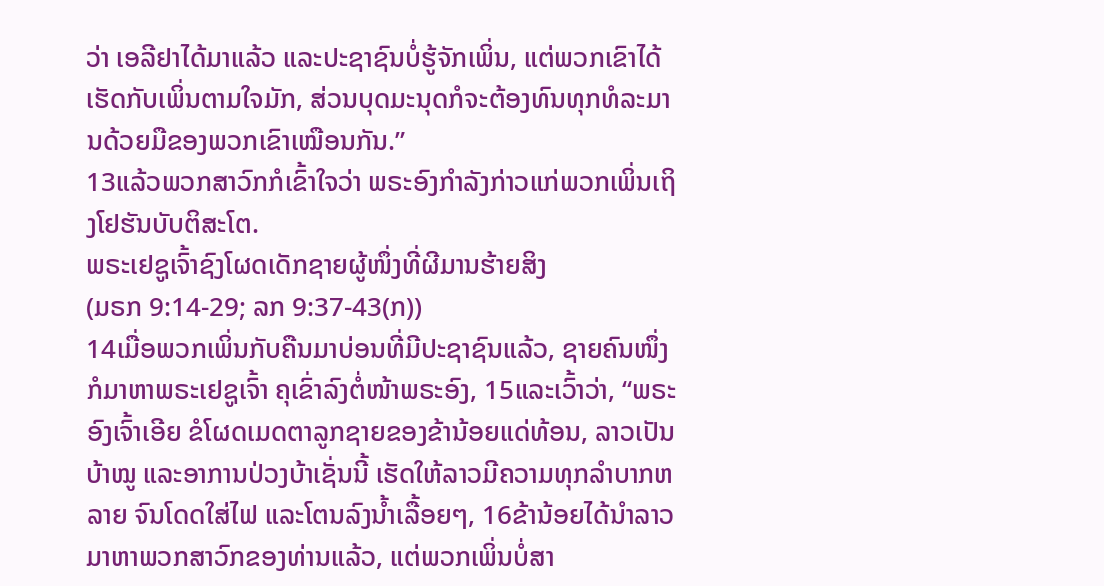ວ່າ ເອລີຢາໄດ້ມາແລ້ວ ແລະປະຊາຊົນບໍ່ຮູ້ຈັກເພິ່ນ, ແຕ່ພວກເຂົາໄດ້ເຮັດກັບເພິ່ນຕາມໃຈມັກ, ສ່ວນບຸດມະນຸດກໍຈະຕ້ອງທົນທຸກທໍລະມານດ້ວຍມືຂອງພວກເຂົາເໝືອນກັນ.”
13ແລ້ວພວກສາວົກກໍເຂົ້າໃຈວ່າ ພຣະອົງກຳລັງກ່າວແກ່ພວກເພິ່ນເຖິງໂຢຮັນບັບຕິສະໂຕ.
ພຣະເຢຊູເຈົ້າຊົງໂຜດເດັກຊາຍຜູ້ໜຶ່ງທີ່ຜີມານຮ້າຍສິງ
(ມຣກ 9:14-29; ລກ 9:37-43(ກ))
14ເມື່ອພວກເພິ່ນກັບຄືນມາບ່ອນທີ່ມີປະຊາຊົນແລ້ວ, ຊາຍຄົນໜຶ່ງກໍມາຫາພຣະເຢຊູເຈົ້າ ຄຸເຂົ່າລົງຕໍ່ໜ້າພຣະອົງ, 15ແລະເວົ້າວ່າ, “ພຣະອົງເຈົ້າເອີຍ ຂໍໂຜດເມດຕາລູກຊາຍຂອງຂ້ານ້ອຍແດ່ທ້ອນ, ລາວເປັນບ້າໝູ ແລະອາການປ່ວງບ້າເຊັ່ນນີ້ ເຮັດໃຫ້ລາວມີຄວາມທຸກລຳບາກຫລາຍ ຈົນໂດດໃສ່ໄຟ ແລະໂຕນລົງນໍ້າເລື້ອຍໆ, 16ຂ້ານ້ອຍໄດ້ນຳລາວມາຫາພວກສາວົກຂອງທ່ານແລ້ວ, ແຕ່ພວກເພິ່ນບໍ່ສາ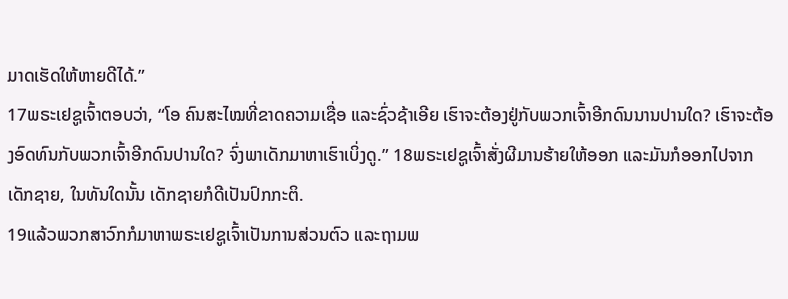ມາດເຮັດໃຫ້ຫາຍດີໄດ້.”
17ພຣະເຢຊູເຈົ້າຕອບວ່າ, “ໂອ ຄົນສະໄໝທີ່ຂາດຄວາມເຊື່ອ ແລະຊົ່ວຊ້າເອີຍ ເຮົາຈະຕ້ອງຢູ່ກັບພວກເຈົ້າອີກດົນນານປານໃດ? ເຮົາຈະຕ້ອງອົດທົນກັບພວກເຈົ້າອີກດົນປານໃດ? ຈົ່ງພາເດັກມາຫາເຮົາເບິ່ງດູ.” 18ພຣະເຢຊູເຈົ້າສັ່ງຜີມານຮ້າຍໃຫ້ອອກ ແລະມັນກໍອອກໄປຈາກເດັກຊາຍ, ໃນທັນໃດນັ້ນ ເດັກຊາຍກໍດີເປັນປົກກະຕິ.
19ແລ້ວພວກສາວົກກໍມາຫາພຣະເຢຊູເຈົ້າເປັນການສ່ວນຕົວ ແລະຖາມພ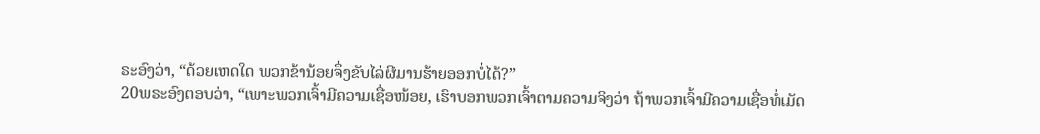ຣະອົງວ່າ, “ດ້ວຍເຫດໃດ ພວກຂ້ານ້ອຍຈຶ່ງຂັບໄລ່ຜີມານຮ້າຍອອກບໍ່ໄດ້?”
20ພຣະອົງຕອບວ່າ, “ເພາະພວກເຈົ້າມີຄວາມເຊື່ອໜ້ອຍ, ເຮົາບອກພວກເຈົ້າຕາມຄວາມຈິງວ່າ ຖ້າພວກເຈົ້າມີຄວາມເຊື່ອທໍ່ເມັດ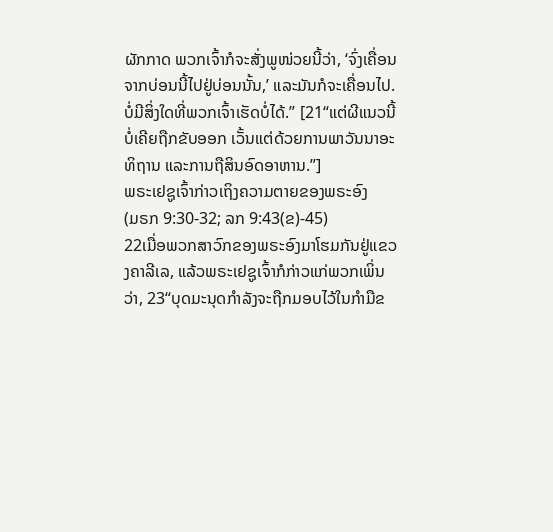ຜັກກາດ ພວກເຈົ້າກໍຈະສັ່ງພູໜ່ວຍນີ້ວ່າ, ‘ຈົ່ງເຄື່ອນຈາກບ່ອນນີ້ໄປຢູ່ບ່ອນນັ້ນ,’ ແລະມັນກໍຈະເຄື່ອນໄປ. ບໍ່ມີສິ່ງໃດທີ່ພວກເຈົ້າເຮັດບໍ່ໄດ້.” [21“ແຕ່ຜີແນວນີ້ບໍ່ເຄີຍຖືກຂັບອອກ ເວັ້ນແຕ່ດ້ວຍການພາວັນນາອະທິຖານ ແລະການຖືສິນອົດອາຫານ.”]
ພຣະເຢຊູເຈົ້າກ່າວເຖິງຄວາມຕາຍຂອງພຣະອົງ
(ມຣກ 9:30-32; ລກ 9:43(ຂ)-45)
22ເມື່ອພວກສາວົກຂອງພຣະອົງມາໂຮມກັນຢູ່ແຂວງຄາລີເລ, ແລ້ວພຣະເຢຊູເຈົ້າກໍກ່າວແກ່ພວກເພິ່ນວ່າ, 23“ບຸດມະນຸດກຳລັງຈະຖືກມອບໄວ້ໃນກຳມືຂ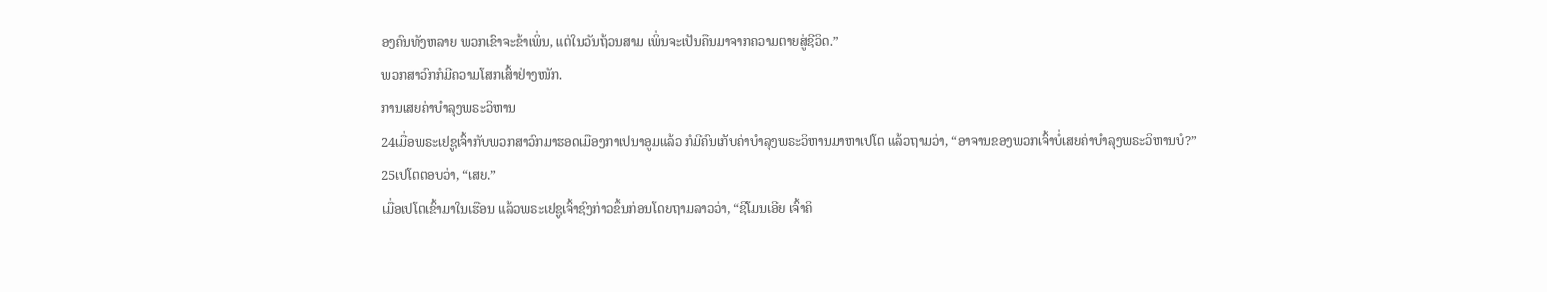ອງຄົນທັງຫລາຍ ພວກເຂົາຈະຂ້າເພິ່ນ, ແຕ່ໃນວັນຖ້ວນສາມ ເພິ່ນຈະເປັນຄືນມາຈາກຄວາມຕາຍສູ່ຊີວິດ.”
ພວກສາວົກກໍມີຄວາມໂສກເສົ້າຢ່າງໜັກ.
ການເສຍຄ່າບຳລຸງພຣະວິຫານ
24ເມື່ອພຣະເຢຊູເຈົ້າກັບພວກສາວົກມາຮອດເມືອງກາເປນາອູມແລ້ວ ກໍມີຄົນເກັບຄ່າບຳລຸງພຣະວິຫານມາຫາເປໂຕ ແລ້ວຖາມວ່າ, “ອາຈານຂອງພວກເຈົ້າບໍ່ເສຍຄ່າບຳລຸງພຣະວິຫານບໍ?”
25ເປໂຕຕອບວ່າ, “ເສຍ.”
ເມື່ອເປໂຕເຂົ້າມາໃນເຮືອນ ແລ້ວພຣະເຢຊູເຈົ້າຊົງກ່າວຂຶ້ນກ່ອນໂດຍຖາມລາວວ່າ, “ຊີໂມນເອີຍ ເຈົ້າຄິ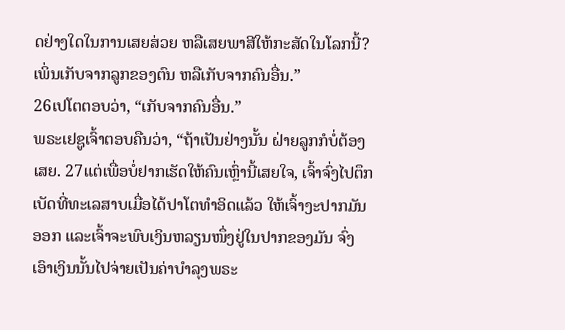ດຢ່າງໃດໃນການເສຍສ່ວຍ ຫລືເສຍພາສີໃຫ້ກະສັດໃນໂລກນີ້? ເພິ່ນເກັບຈາກລູກຂອງຕົນ ຫລືເກັບຈາກຄົນອື່ນ.”
26ເປໂຕຕອບວ່າ, “ເກັບຈາກຄົນອື່ນ.”
ພຣະເຢຊູເຈົ້າຕອບຄືນວ່າ, “ຖ້າເປັນຢ່າງນັ້ນ ຝ່າຍລູກກໍບໍ່ຕ້ອງເສຍ. 27ແຕ່ເພື່ອບໍ່ຢາກເຮັດໃຫ້ຄົນເຫຼົ່ານີ້ເສຍໃຈ, ເຈົ້າຈົ່ງໄປຕຶກເບັດທີ່ທະເລສາບເມື່ອໄດ້ປາໂຕທຳອິດແລ້ວ ໃຫ້ເຈົ້າງະປາກມັນອອກ ແລະເຈົ້າຈະພົບເງິນຫລຽນໜຶ່ງຢູ່ໃນປາກຂອງມັນ ຈົ່ງເອົາເງິນນັ້ນໄປຈ່າຍເປັນຄ່າບຳລຸງພຣະ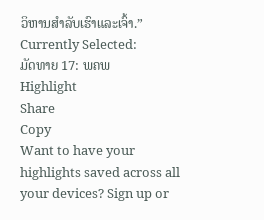ວິຫານສຳລັບເຮົາແລະເຈົ້າ.”
Currently Selected:
ມັດທາຍ 17: ພຄພ
Highlight
Share
Copy
Want to have your highlights saved across all your devices? Sign up or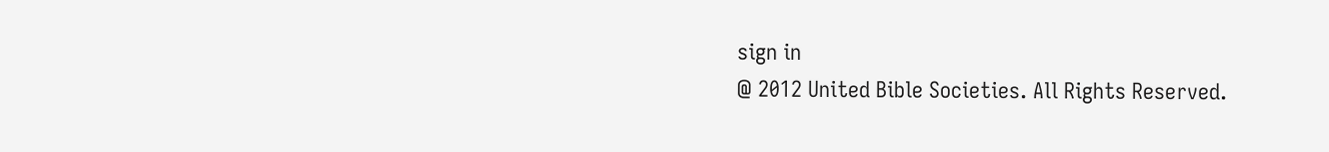sign in
@ 2012 United Bible Societies. All Rights Reserved.